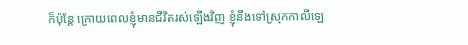ក៏ប៉ុន្តែ ក្រោយពេលខ្ញុំមានជីវិតរស់ឡើងវិញ ខ្ញុំនឹងទៅស្រុកកាលីឡេ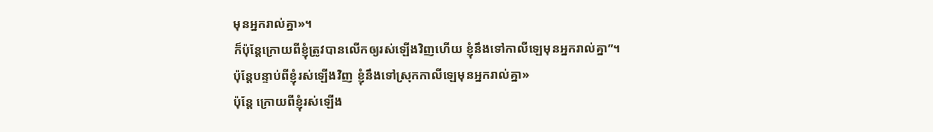មុនអ្នករាល់គ្នា»។
ក៏ប៉ុន្តែក្រោយពីខ្ញុំត្រូវបានលើកឲ្យរស់ឡើងវិញហើយ ខ្ញុំនឹងទៅកាលីឡេមុនអ្នករាល់គ្នា”។
ប៉ុន្ដែបន្ទាប់ពីខ្ញុំរស់ឡើងវិញ ខ្ញុំនឹងទៅស្រុកកាលីឡេមុនអ្នករាល់គ្នា»
ប៉ុន្តែ ក្រោយពីខ្ញុំរស់ឡើង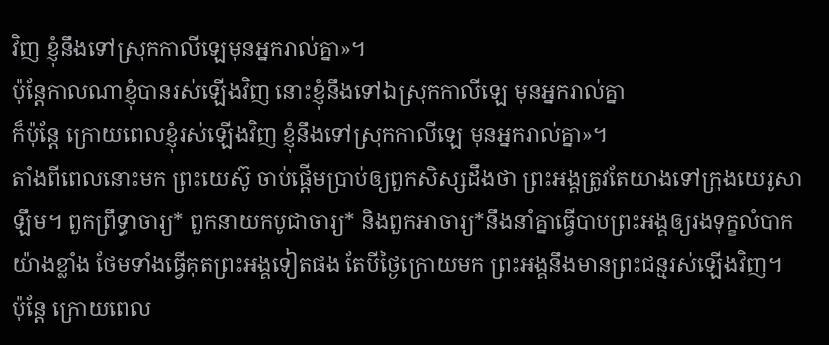វិញ ខ្ញុំនឹងទៅស្រុកកាលីឡេមុនអ្នករាល់គ្នា»។
ប៉ុន្តែកាលណាខ្ញុំបានរស់ឡើងវិញ នោះខ្ញុំនឹងទៅឯស្រុកកាលីឡេ មុនអ្នករាល់គ្នា
ក៏ប៉ុន្ដែ ក្រោយពេលខ្ញុំរស់ឡើងវិញ ខ្ញុំនឹងទៅស្រុកកាលីឡេ មុនអ្នករាល់គ្នា»។
តាំងពីពេលនោះមក ព្រះយេស៊ូ ចាប់ផ្ដើមប្រាប់ឲ្យពួកសិស្សដឹងថា ព្រះអង្គត្រូវតែយាងទៅក្រុងយេរូសាឡឹម។ ពួកព្រឹទ្ធាចារ្យ* ពួកនាយកបូជាចារ្យ* និងពួកអាចារ្យ*នឹងនាំគ្នាធ្វើបាបព្រះអង្គឲ្យរងទុក្ខលំបាកយ៉ាងខ្លាំង ថែមទាំងធ្វើគុតព្រះអង្គទៀតផង តែបីថ្ងៃក្រោយមក ព្រះអង្គនឹងមានព្រះជន្មរស់ឡើងវិញ។
ប៉ុន្តែ ក្រោយពេល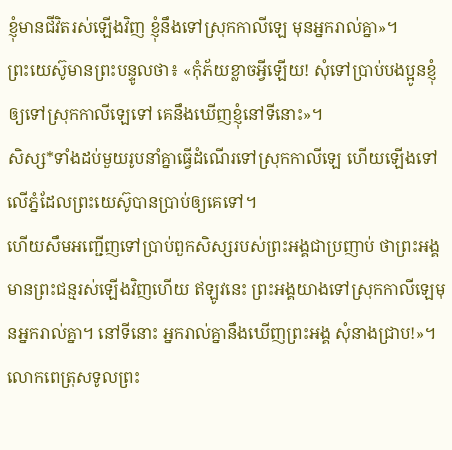ខ្ញុំមានជីវិតរស់ឡើងវិញ ខ្ញុំនឹងទៅស្រុកកាលីឡេ មុនអ្នករាល់គ្នា»។
ព្រះយេស៊ូមានព្រះបន្ទូលថា៖ «កុំភ័យខ្លាចអ្វីឡើយ! សុំទៅប្រាប់បងប្អូនខ្ញុំឲ្យទៅស្រុកកាលីឡេទៅ គេនឹងឃើញខ្ញុំនៅទីនោះ»។
សិស្ស*ទាំងដប់មួយរូបនាំគ្នាធ្វើដំណើរទៅស្រុកកាលីឡេ ហើយឡើងទៅលើភ្នំដែលព្រះយេស៊ូបានប្រាប់ឲ្យគេទៅ។
ហើយសឹមអញ្ជើញទៅប្រាប់ពួកសិស្សរបស់ព្រះអង្គជាប្រញាប់ ថាព្រះអង្គមានព្រះជន្មរស់ឡើងវិញហើយ ឥឡូវនេះ ព្រះអង្គយាងទៅស្រុកកាលីឡេមុនអ្នករាល់គ្នា។ នៅទីនោះ អ្នករាល់គ្នានឹងឃើញព្រះអង្គ សុំនាងជ្រាប!»។
លោកពេត្រុសទូលព្រះ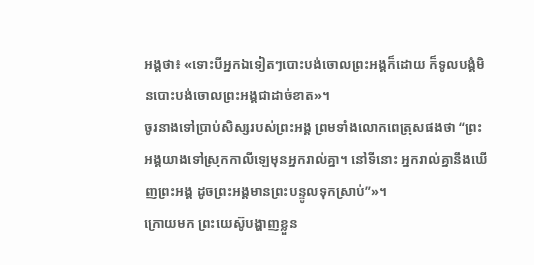អង្គថា៖ «ទោះបីអ្នកឯទៀតៗបោះបង់ចោលព្រះអង្គក៏ដោយ ក៏ទូលបង្គំមិនបោះបង់ចោលព្រះអង្គជាដាច់ខាត»។
ចូរនាងទៅប្រាប់សិស្សរបស់ព្រះអង្គ ព្រមទាំងលោកពេត្រុសផងថា “ព្រះអង្គយាងទៅស្រុកកាលីឡេមុនអ្នករាល់គ្នា។ នៅទីនោះ អ្នករាល់គ្នានឹងឃើញព្រះអង្គ ដូចព្រះអង្គមានព្រះបន្ទូលទុកស្រាប់”»។
ក្រោយមក ព្រះយេស៊ូបង្ហាញខ្លួន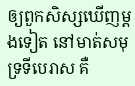ឲ្យពួកសិស្សឃើញម្ដងទៀត នៅមាត់សមុទ្រទីបេរាស គឺ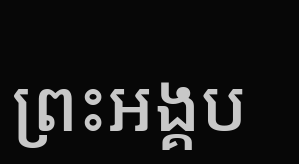ព្រះអង្គប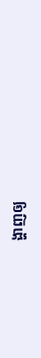ង្ហាញឲ្យ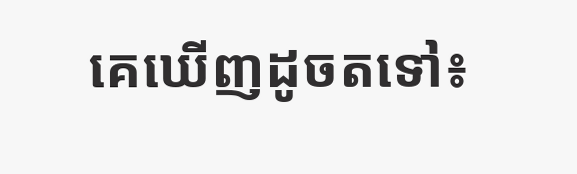គេឃើញដូចតទៅ៖